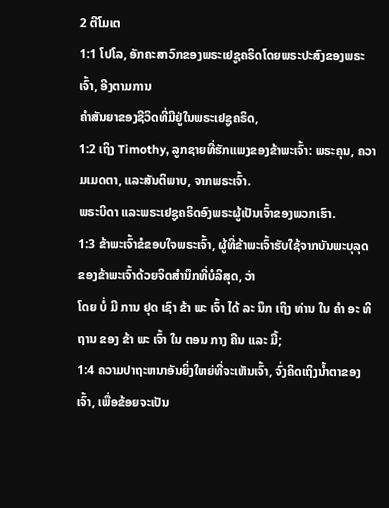2 ຕີໂມເຕ
1:1 ໂປໂລ, ອັກຄະສາວົກຂອງພຣະເຢຊູຄຣິດໂດຍພຣະປະສົງຂອງພຣະເຈົ້າ, ອີງຕາມການ
ຄໍາສັນຍາຂອງຊີວິດທີ່ມີຢູ່ໃນພຣະເຢຊູຄຣິດ,
1:2 ເຖິງ Timothy, ລູກຊາຍທີ່ຮັກແພງຂອງຂ້າພະເຈົ້າ: ພຣະຄຸນ, ຄວາມເມດຕາ, ແລະສັນຕິພາບ, ຈາກພຣະເຈົ້າ.
ພຣະບິດາ ແລະພຣະເຢຊູຄຣິດອົງພຣະຜູ້ເປັນເຈົ້າຂອງພວກເຮົາ.
1:3 ຂ້າພະເຈົ້າຂໍຂອບໃຈພຣະເຈົ້າ, ຜູ້ທີ່ຂ້າພະເຈົ້າຮັບໃຊ້ຈາກບັນພະບຸລຸດຂອງຂ້າພະເຈົ້າດ້ວຍຈິດສໍານຶກທີ່ບໍລິສຸດ, ວ່າ
ໂດຍ ບໍ່ ມີ ການ ຢຸດ ເຊົາ ຂ້າ ພະ ເຈົ້າ ໄດ້ ລະ ນຶກ ເຖິງ ທ່ານ ໃນ ຄໍາ ອະ ທິ ຖານ ຂອງ ຂ້າ ພະ ເຈົ້າ ໃນ ຕອນ ກາງ ຄືນ ແລະ ມື້;
1:4 ຄວາມປາຖະຫນາອັນຍິ່ງໃຫຍ່ທີ່ຈະເຫັນເຈົ້າ, ຈົ່ງຄິດເຖິງນໍ້າຕາຂອງເຈົ້າ, ເພື່ອຂ້ອຍຈະເປັນ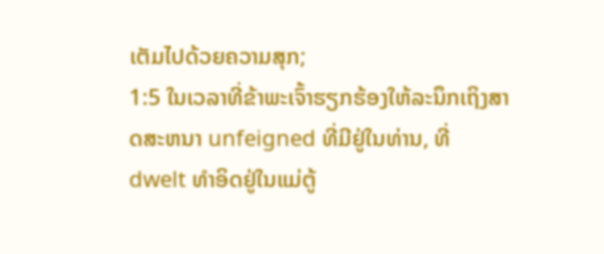ເຕັມໄປດ້ວຍຄວາມສຸກ;
1:5 ໃນເວລາທີ່ຂ້າພະເຈົ້າຮຽກຮ້ອງໃຫ້ລະນຶກເຖິງສາດສະຫນາ unfeigned ທີ່ມີຢູ່ໃນທ່ານ, ທີ່
dwelt ທໍາອິດຢູ່ໃນແມ່ຕູ້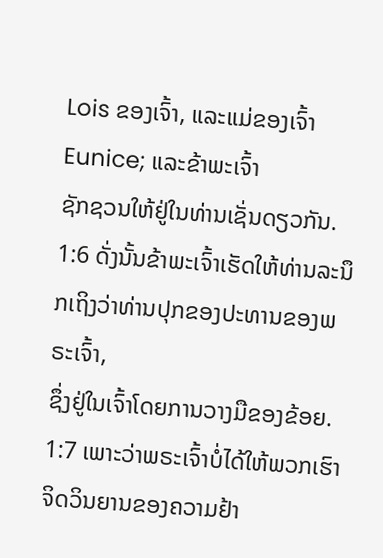Lois ຂອງເຈົ້າ, ແລະແມ່ຂອງເຈົ້າ Eunice; ແລະຂ້າພະເຈົ້າ
ຊັກຊວນໃຫ້ຢູ່ໃນທ່ານເຊັ່ນດຽວກັນ.
1:6 ດັ່ງນັ້ນຂ້າພະເຈົ້າເຮັດໃຫ້ທ່ານລະນຶກເຖິງວ່າທ່ານປຸກຂອງປະທານຂອງພຣະເຈົ້າ,
ຊຶ່ງຢູ່ໃນເຈົ້າໂດຍການວາງມືຂອງຂ້ອຍ.
1:7 ເພາະວ່າພຣະເຈົ້າບໍ່ໄດ້ໃຫ້ພວກເຮົາຈິດວິນຍານຂອງຄວາມຢ້າ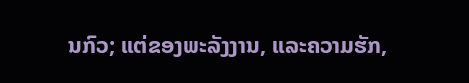ນກົວ; ແຕ່ຂອງພະລັງງານ, ແລະຄວາມຮັກ,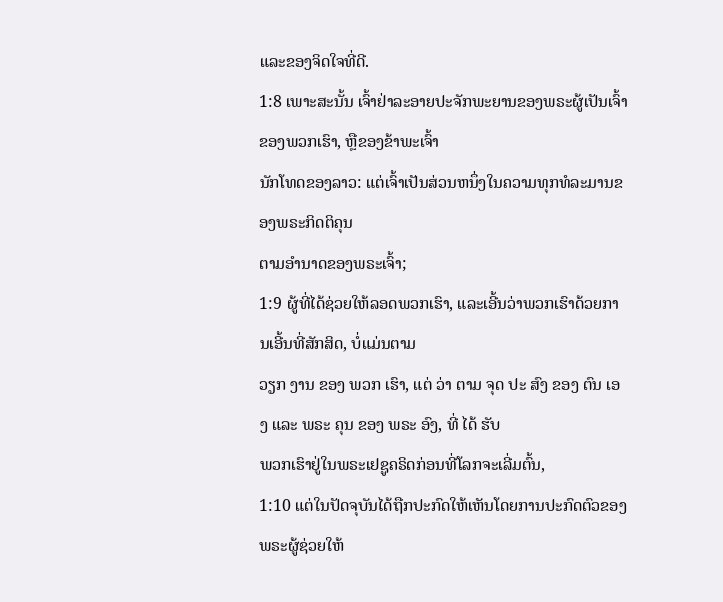ແລະຂອງຈິດໃຈທີ່ດີ.
1:8 ເພາະສະນັ້ນ ເຈົ້າຢ່າລະອາຍປະຈັກພະຍານຂອງພຣະຜູ້ເປັນເຈົ້າຂອງພວກເຮົາ, ຫຼືຂອງຂ້າພະເຈົ້າ
ນັກໂທດຂອງລາວ: ແຕ່ເຈົ້າເປັນສ່ວນຫນຶ່ງໃນຄວາມທຸກທໍລະມານຂອງພຣະກິດຕິຄຸນ
ຕາມອຳນາດຂອງພຣະເຈົ້າ;
1:9 ຜູ້ທີ່ໄດ້ຊ່ວຍໃຫ້ລອດພວກເຮົາ, ແລະເອີ້ນວ່າພວກເຮົາດ້ວຍການເອີ້ນທີ່ສັກສິດ, ບໍ່ແມ່ນຕາມ
ວຽກ ງານ ຂອງ ພວກ ເຮົາ, ແຕ່ ວ່າ ຕາມ ຈຸດ ປະ ສົງ ຂອງ ຕົນ ເອງ ແລະ ພຣະ ຄຸນ ຂອງ ພຣະ ອົງ, ທີ່ ໄດ້ ຮັບ
ພວກເຮົາຢູ່ໃນພຣະເຢຊູຄຣິດກ່ອນທີ່ໂລກຈະເລີ່ມຕົ້ນ,
1:10 ແຕ່ໃນປັດຈຸບັນໄດ້ຖືກປະກົດໃຫ້ເຫັນໂດຍການປະກົດຕົວຂອງພຣະຜູ້ຊ່ວຍໃຫ້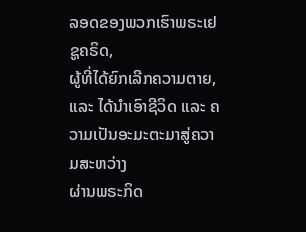ລອດຂອງພວກເຮົາພຣະເຢຊູຄຣິດ,
ຜູ້ທີ່ໄດ້ຍົກເລີກຄວາມຕາຍ, ແລະ ໄດ້ນຳເອົາຊີວິດ ແລະ ຄວາມເປັນອະມະຕະມາສູ່ຄວາມສະຫວ່າງ
ຜ່ານພຣະກິດ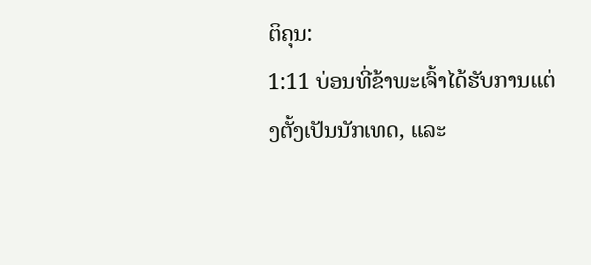ຕິຄຸນ:
1:11 ບ່ອນທີ່ຂ້າພະເຈົ້າໄດ້ຮັບການແຕ່ງຕັ້ງເປັນນັກເທດ, ແລະ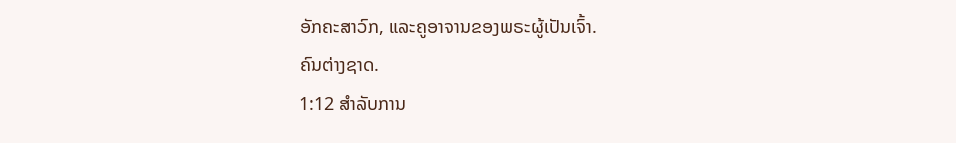ອັກຄະສາວົກ, ແລະຄູອາຈານຂອງພຣະຜູ້ເປັນເຈົ້າ.
ຄົນຕ່າງຊາດ.
1:12 ສໍາລັບການ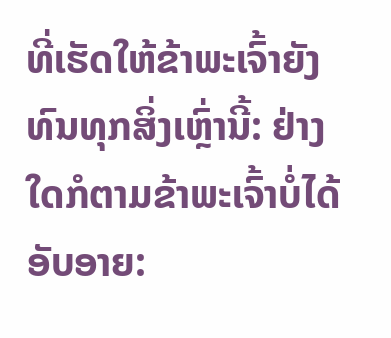ທີ່ເຮັດໃຫ້ຂ້າພະເຈົ້າຍັງທົນທຸກສິ່ງເຫຼົ່ານີ້: ຢ່າງໃດກໍຕາມຂ້າພະເຈົ້າບໍ່ໄດ້
ອັບອາຍ: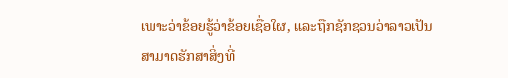ເພາະວ່າຂ້ອຍຮູ້ວ່າຂ້ອຍເຊື່ອໃຜ, ແລະຖືກຊັກຊວນວ່າລາວເປັນ
ສາມາດຮັກສາສິ່ງທີ່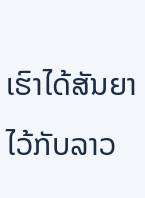ເຮົາໄດ້ສັນຍາໄວ້ກັບລາວ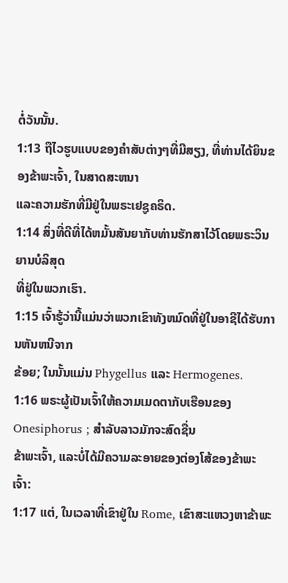ຕໍ່ວັນນັ້ນ.
1:13 ຖືໄວຮູບແບບຂອງຄໍາສັບຕ່າງໆທີ່ມີສຽງ, ທີ່ທ່ານໄດ້ຍິນຂອງຂ້າພະເຈົ້າ, ໃນສາດສະຫນາ
ແລະຄວາມຮັກທີ່ມີຢູ່ໃນພຣະເຢຊູຄຣິດ.
1:14 ສິ່ງທີ່ດີທີ່ໄດ້ຫມັ້ນສັນຍາກັບທ່ານຮັກສາໄວ້ໂດຍພຣະວິນຍານບໍລິສຸດ
ທີ່ຢູ່ໃນພວກເຮົາ.
1:15 ເຈົ້າຮູ້ວ່ານີ້ແມ່ນວ່າພວກເຂົາທັງຫມົດທີ່ຢູ່ໃນອາຊີໄດ້ຮັບການຫັນຫນີຈາກ
ຂ້ອຍ; ໃນນັ້ນແມ່ນ Phygellus ແລະ Hermogenes.
1:16 ພຣະຜູ້ເປັນເຈົ້າໃຫ້ຄວາມເມດຕາກັບເຮືອນຂອງ Onesiphorus ; ສໍາລັບລາວມັກຈະສົດຊື່ນ
ຂ້າພະເຈົ້າ, ແລະບໍ່ໄດ້ມີຄວາມລະອາຍຂອງຕ່ອງໂສ້ຂອງຂ້າພະເຈົ້າ:
1:17 ແຕ່, ໃນເວລາທີ່ເຂົາຢູ່ໃນ Rome, ເຂົາສະແຫວງຫາຂ້າພະ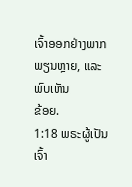ເຈົ້າອອກຢ່າງພາກພຽນຫຼາຍ, ແລະພົບເຫັນ
ຂ້ອຍ.
1:18 ພຣະຜູ້ເປັນເຈົ້າ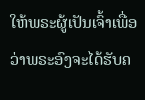ໃຫ້ພຣະຜູ້ເປັນເຈົ້າເພື່ອວ່າພຣະອົງຈະໄດ້ຮັບຄ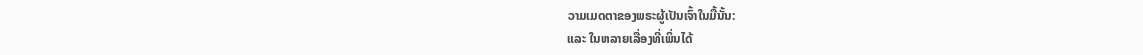ວາມເມດຕາຂອງພຣະຜູ້ເປັນເຈົ້າໃນມື້ນັ້ນ:
ແລະ ໃນຫລາຍເລື່ອງທີ່ເພິ່ນໄດ້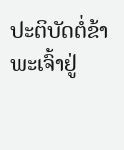ປະຕິບັດຕໍ່ຂ້າພະເຈົ້າຢູ່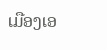ເມືອງເອ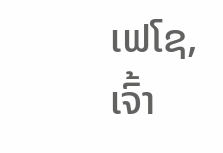ເຟໂຊ, ເຈົ້າ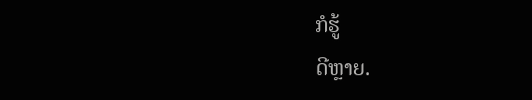ກໍຮູ້
ດີຫຼາຍ.